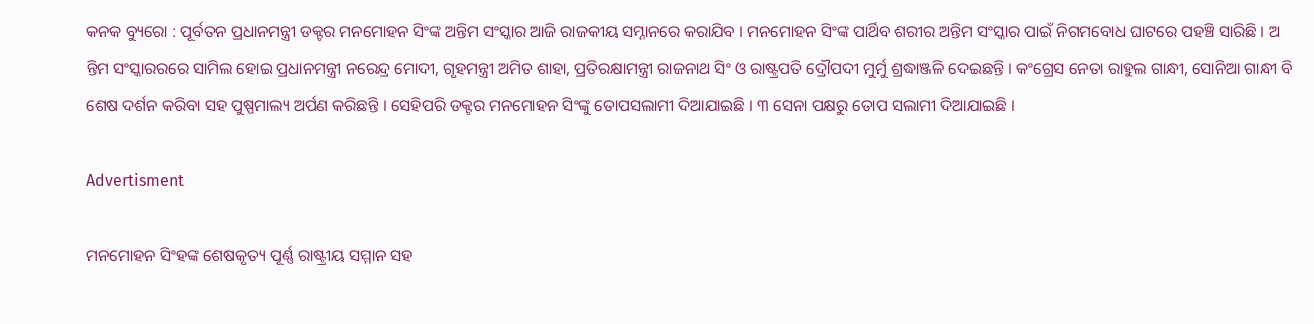କନକ ବ୍ୟୁରୋ : ପୂର୍ବତନ ପ୍ରଧାନମନ୍ତ୍ରୀ ଡକ୍ଟର ମନମୋହନ ସିଂଙ୍କ ଅନ୍ତିମ ସଂସ୍କାର ଆଜି ରାଜକୀୟ ସମ୍ନାନରେ କରାଯିବ । ମନମୋହନ ସିଂଙ୍କ ପାର୍ଥିବ ଶରୀର ଅନ୍ତିମ ସଂସ୍କାର ପାଇଁ ନିଗମବୋଧ ଘାଟରେ ପହଞ୍ଚି ସାରିଛି । ଅ ନ୍ତିମ ସଂସ୍କାରରରେ ସାମିଲ ହୋଇ ପ୍ରଧାନମନ୍ତ୍ରୀ ନରେନ୍ଦ୍ର ମୋଦୀ, ଗୃହମନ୍ତ୍ରୀ ଅମିତ ଶାହା, ପ୍ରତିରକ୍ଷାମନ୍ତ୍ରୀ ରାଜନାଥ ସିଂ ଓ ରାଷ୍ଟ୍ରପତି ଦ୍ରୌପଦୀ ମୁର୍ମୁ ଶ୍ରଦ୍ଧାଞ୍ଜଳି ଦେଇଛନ୍ତି । କଂଗ୍ରେସ ନେତା ରାହୁଲ ଗାନ୍ଧୀ, ସୋନିଆ ଗାନ୍ଧୀ ବି ଶେଷ ଦର୍ଶନ କରିବା ସହ ପୁଷ୍ପମାଲ୍ୟ ଅର୍ପଣ କରିଛନ୍ତି । ସେହିପରି ଡକ୍ଟର ମନମୋହନ ସିଂଙ୍କୁ ତୋପସଲାମୀ ଦିଆଯାଇଛି । ୩ ସେନା ପକ୍ଷରୁ ତୋପ ସଲାମୀ ଦିଆଯାଇଛି ।

Advertisment

ମନମୋହନ ସିଂହଙ୍କ ଶେଷକୃତ୍ୟ ପୂର୍ଣ୍ଣ ରାଷ୍ଟ୍ରୀୟ ସମ୍ମାନ ସହ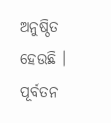ଅନୁଷ୍ଠିତ ହେଉଛି । ପୂର୍ବତନ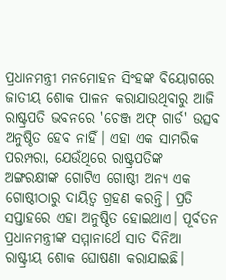ପ୍ରଧାନମନ୍ତ୍ରୀ ମନମୋହନ ସିଂହଙ୍କ ବିୟୋଗରେ ଜାତୀୟ ଶୋକ ପାଳନ କରାଯାଉଥିବାରୁ ଆଜି ରାଷ୍ଟ୍ରପତି ଭବନରେ 'ଚେଞ୍ଜ ଅଫ୍ ଗାର୍ଡ' ଉତ୍ସବ ଅନୁଷ୍ଠିତ ହେବ ନାହିଁ। ଏହା ଏକ ସାମରିକ ପରମ୍ପରା, ଯେଉଁଥିରେ ରାଷ୍ଟ୍ରପତିଙ୍କ ଅଙ୍ଗରକ୍ଷୀଙ୍କ ଗୋଟିଏ ଗୋଷ୍ଠୀ ଅନ୍ୟ ଏକ ଗୋଷ୍ଠୀଠାରୁ ଦାୟିତ୍ୱ ଗ୍ରହଣ କରନ୍ତି। ପ୍ରତି ସପ୍ତାହରେ ଏହା ଅନୁଷ୍ଠିତ ହୋଇଥାଏ। ପୂର୍ବତନ ପ୍ରଧାନମନ୍ତ୍ରୀଙ୍କ ସମ୍ମାନାର୍ଥେ ସାତ ଦିନିଆ ରାଷ୍ଟ୍ରୀୟ ଶୋକ ଘୋଷଣା କରାଯାଇଛି।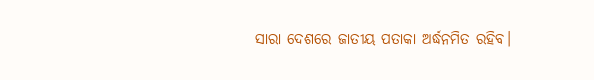ସାରା ଦେଶରେ ଜାତୀୟ ପତାକା ଅର୍ଦ୍ଧନମିତ ରହିବ।